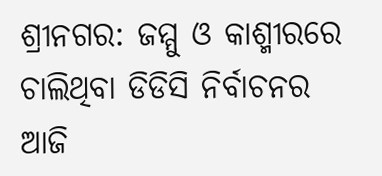ଶ୍ରୀନଗର: ଜମ୍ମୁ ଓ କାଶ୍ମୀରରେ ଚାଲିଥିବା ଡିଡିସି ନିର୍ବାଚନର ଆଜି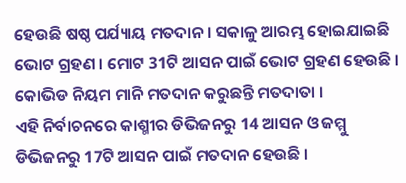ହେଉଛି ଷଷ୍ଠ ପର୍ଯ୍ୟାୟ ମତଦାନ । ସକାଳୁ ଆରମ୍ଭ ହୋଇଯାଇଛି ଭୋଟ ଗ୍ରହଣ । ମୋଟ 31ଟି ଆସନ ପାଇଁ ଭୋଟ ଗ୍ରହଣ ହେଉଛି । କୋଭିଡ ନିୟମ ମାନି ମତଦାନ କରୁଛନ୍ତି ମତଦାତା ।
ଏହି ନିର୍ବାଚନରେ କାଶ୍ମୀର ଡିଭିଜନରୁ 14 ଆସନ ଓ ଜମ୍ମୁ ଡିଭିଜନରୁ 17ଟି ଆସନ ପାଇଁ ମତଦାନ ହେଉଛି ।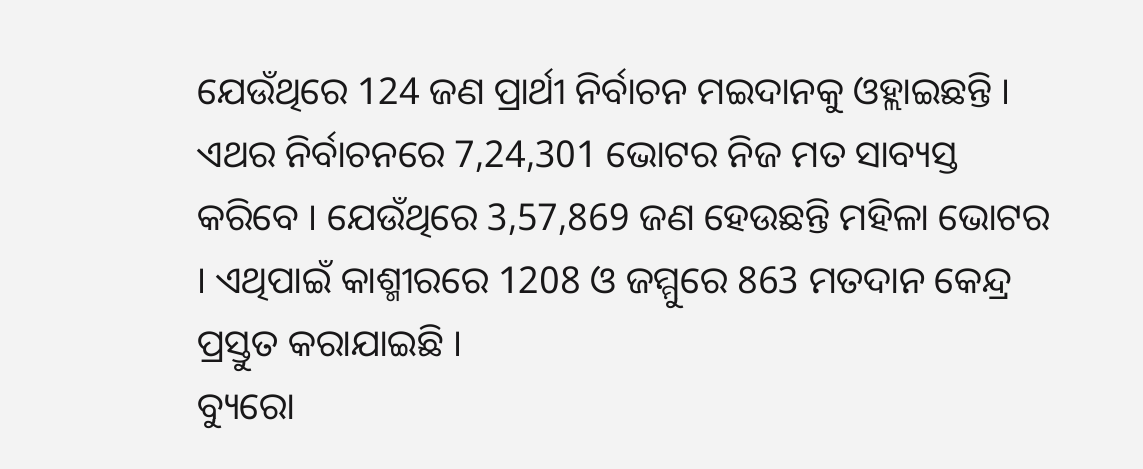ଯେଉଁଥିରେ 124 ଜଣ ପ୍ରାର୍ଥୀ ନିର୍ବାଚନ ମଇଦାନକୁ ଓହ୍ଲାଇଛନ୍ତି ।
ଏଥର ନିର୍ବାଚନରେ 7,24,301 ଭୋଟର ନିଜ ମତ ସାବ୍ୟସ୍ତ କରିବେ । ଯେଉଁଥିରେ 3,57,869 ଜଣ ହେଉଛନ୍ତି ମହିଳା ଭୋଟର । ଏଥିପାଇଁ କାଶ୍ମୀରରେ 1208 ଓ ଜମ୍ମୁରେ 863 ମତଦାନ କେନ୍ଦ୍ର ପ୍ରସ୍ତୁତ କରାଯାଇଛି ।
ବ୍ୟୁରୋ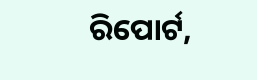ରିପୋର୍ଟ,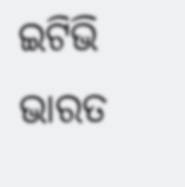ଇଟିଭି ଭାରତ